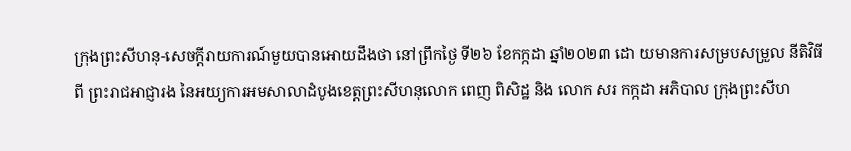ក្រុងព្រះសីហនុ-សេចក្តីរាយការណ៍មួយបានអោយដឹងថា នៅព្រឹកថ្ងៃ ទី២៦ ខែកក្កដា ឆ្នាំ២០២៣ ដោ យមានការសម្របសម្រួល នីតិវិធីពី ព្រះរាជអាជ្ញារង នៃអយ្យការអមសាលាដំបូងខេត្តព្រះសីហនុលោក ពេញ ពិសិដ្ឋ និង លោក សរ កក្កដា អភិបាល ក្រុងព្រះសីហ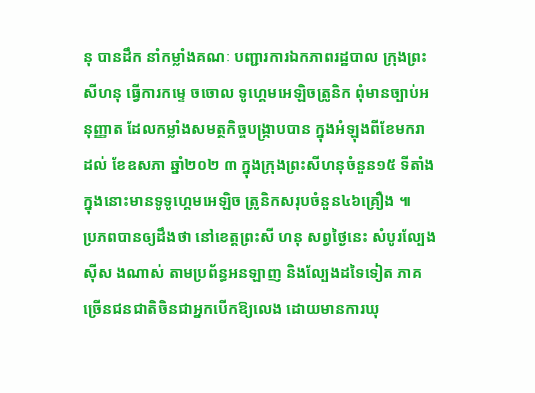នុ បានដឹក នាំកម្លាំងគណៈ បញ្ជារការឯកភាពរដ្ឋបាល ក្រុងព្រះសីហនុ ធ្វើការកម្ទេ ចចោល ទូហ្គេមអេឡិចត្រូនិក ពុំមានច្បាប់អនុញ្ញាត ដែលកម្លាំងសមត្ថកិច្ចបង្ក្រាបបាន ក្នុងអំឡុងពីខែមករា ដល់ ខែឧសភា ឆ្នាំ២០២ ៣ ក្នុងក្រុងព្រះសីហនុចំនួន១៥ ទីតាំង ក្នុងនោះមានទូទូហ្គេមអេឡិច ត្រូនិកសរុបចំនួន៤៦គ្រឿង ៕
ប្រភពបានឲ្យដឹងថា នៅខេត្តព្រះសី ហនុ សព្វថ្ងៃនេះ សំបូរល្បែងស៊ីស ងណាស់ តាមប្រព័ន្ធអនឡាញ និងល្បែងដទៃទៀត ភាគច្រើនជនជាតិចិនជាអ្នកបើកឱ្យលេង ដោយមានការឃុ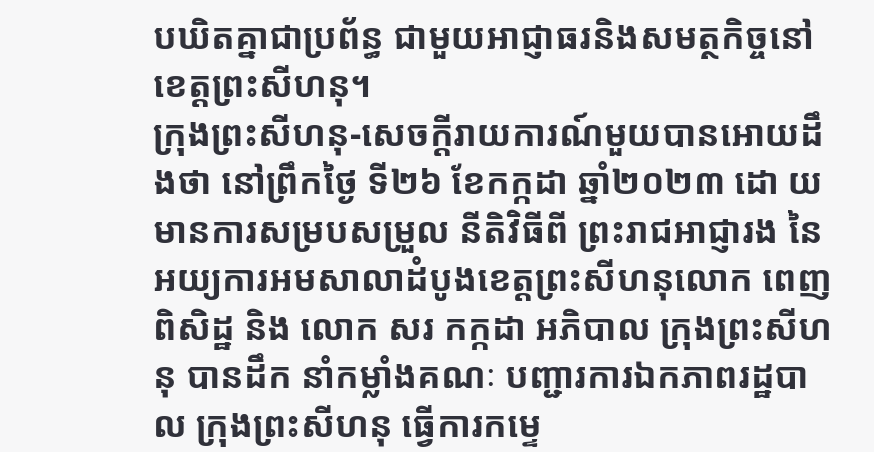បឃិតគ្នាជាប្រព័ន្ធ ជាមួយអាជ្ញាធរនិងសមត្ថកិច្ចនៅខេត្តព្រះសីហនុ។
ក្រុងព្រះសីហនុ-សេចក្តីរាយការណ៍មួយបានអោយដឹងថា នៅព្រឹកថ្ងៃ ទី២៦ ខែកក្កដា ឆ្នាំ២០២៣ ដោ យមានការសម្របសម្រួល នីតិវិធីពី ព្រះរាជអាជ្ញារង នៃអយ្យការអមសាលាដំបូងខេត្តព្រះសីហនុលោក ពេញ ពិសិដ្ឋ និង លោក សរ កក្កដា អភិបាល ក្រុងព្រះសីហនុ បានដឹក នាំកម្លាំងគណៈ បញ្ជារការឯកភាពរដ្ឋបាល ក្រុងព្រះសីហនុ ធ្វើការកម្ទេ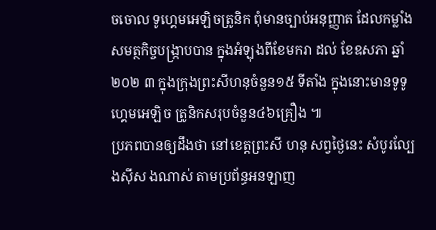ចចោល ទូហ្គេមអេឡិចត្រូនិក ពុំមានច្បាប់អនុញ្ញាត ដែលកម្លាំងសមត្ថកិច្ចបង្ក្រាបបាន ក្នុងអំឡុងពីខែមករា ដល់ ខែឧសភា ឆ្នាំ២០២ ៣ ក្នុងក្រុងព្រះសីហនុចំនួន១៥ ទីតាំង ក្នុងនោះមានទូទូហ្គេមអេឡិច ត្រូនិកសរុបចំនួន៤៦គ្រឿង ៕
ប្រភពបានឲ្យដឹងថា នៅខេត្តព្រះសី ហនុ សព្វថ្ងៃនេះ សំបូរល្បែងស៊ីស ងណាស់ តាមប្រព័ន្ធអនឡាញ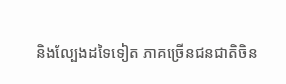និងល្បែងដទៃទៀត ភាគច្រើនជនជាតិចិន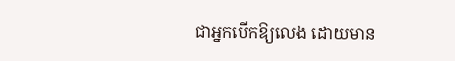ជាអ្នកបើកឱ្យលេង ដោយមាន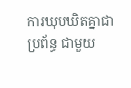ការឃុបឃិតគ្នាជាប្រព័ន្ធ ជាមួយ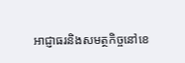អាជ្ញាធរនិងសមត្ថកិច្ចនៅខេ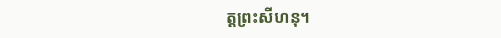ត្តព្រះសីហនុ។